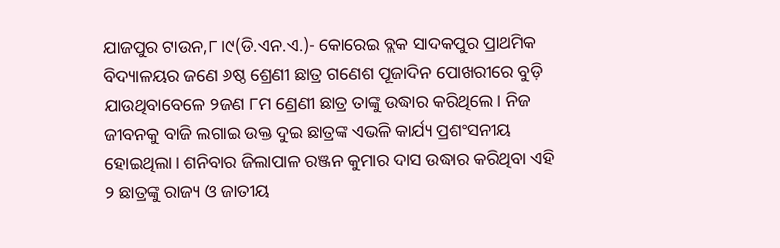ଯାଜପୁର ଟାଉନ,୮।୯(ଡି.ଏନ.ଏ.)- କୋରେଇ ବ୍ଲକ ସାଦକପୁର ପ୍ରାଥମିକ ବିଦ୍ୟାଳୟର ଜଣେ ୬ଷ୍ଠ ଶ୍ରେଣୀ ଛାତ୍ର ଗଣେଶ ପୂଜାଦିନ ପୋଖରୀରେ ବୁଡ଼ି ଯାଉଥିବାବେଳେ ୨ଜଣ ୮ମ ଣ୍ରେଣୀ ଛାତ୍ର ତାଙ୍କୁ ଉଦ୍ଧାର କରିଥିଲେ। ନିଜ ଜୀବନକୁ ବାଜି ଲଗାଇ ଉକ୍ତ ଦୁଇ ଛାତ୍ରଙ୍କ ଏଭଳି କାର୍ଯ୍ୟ ପ୍ରଶଂସନୀୟ ହୋଇଥିଲା। ଶନିବାର ଜିଲାପାଳ ରଞ୍ଜନ କୁମାର ଦାସ ଉଦ୍ଧାର କରିଥିବା ଏହି ୨ ଛାତ୍ରଙ୍କୁ ରାଜ୍ୟ ଓ ଜାତୀୟ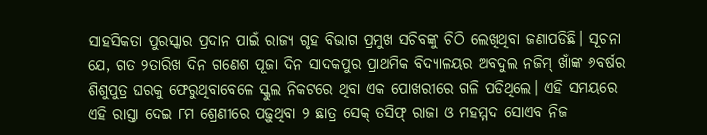ସାହସିକତା ପୁରସ୍କାର ପ୍ରଦାନ ପାଇଁ ରାଜ୍ୟ ଗୃହ ବିଭାଗ ପ୍ରମୁଖ ସଚିବଙ୍କୁ ଚିଠି ଲେଖିଥିବା ଜଣାପଡିଛି। ସୂଚନା ଯେ, ଗତ ୨ତାରିଖ ଦିନ ଗଣେଶ ପୂଜା ଦିନ ସାଦକପୁର ପ୍ରାଥମିକ ବିଦ୍ୟାଳୟର ଅବଦୁଲ ନଜିମ୍ ଖାଁଙ୍କ ୬ବର୍ଷର ଶିଶୁପୁତ୍ର ଘରକୁ ଫେରୁଥିବାବେଳେ ସ୍କୁଲ ନିକଟରେ ଥିବା ଏକ ପୋଖରୀରେ ଗଳି ପଡିଥିଲେ। ଏହି ସମୟରେ ଏହି ରାସ୍ତା ଦେଇ ୮ମ ଶ୍ରେଣୀରେ ପଢ଼ୁଥିବା ୨ ଛାତ୍ର ସେକ୍ ତସିଫ୍ ରାଜା ଓ ମହମ୍ମଦ ସୋଏବ ନିଜ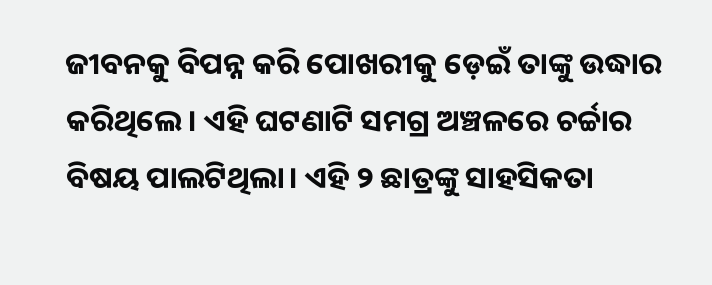ଜୀବନକୁ ବିପନ୍ନ କରି ପୋଖରୀକୁ ଡ଼େଇଁ ତାଙ୍କୁ ଉଦ୍ଧାର କରିଥିଲେ। ଏହି ଘଟଣାଟି ସମଗ୍ର ଅଞ୍ଚଳରେ ଚର୍ଚ୍ଚାର ବିଷୟ ପାଲଟିଥିଲା। ଏହି ୨ ଛାତ୍ରଙ୍କୁ ସାହସିକତା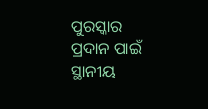ପୁରସ୍କାର ପ୍ରଦାନ ପାଇଁ ସ୍ଥାନୀୟ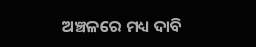ଅଞ୍ଚଳରେ ମଧ୍ୟ ଦାବି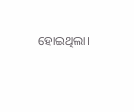ହୋଇଥିଲା।